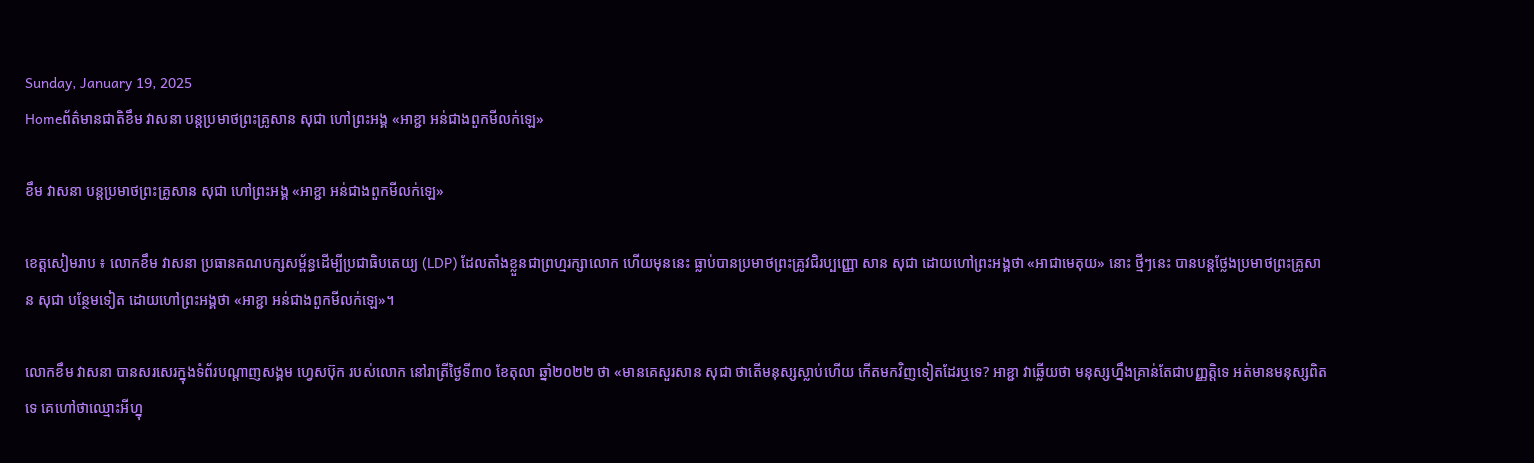Sunday, January 19, 2025
Homeព័ត៌មានជាតិខឹម វាសនា បន្តប្រមាថព្រះគ្រូសាន សុជា ហៅព្រះអង្គ «អាខ្ជា អន់ជាងពួកមីលក់ឡេ»

ខឹម វាសនា បន្តប្រមាថព្រះគ្រូសាន សុជា ហៅព្រះអង្គ «អាខ្ជា អន់ជាងពួកមីលក់ឡេ»

ខេត្តសៀមរាប ៖ លោកខឹម វាសនា ប្រធានគណបក្សសម្ព័ន្ធដើម្បីប្រជាធិបតេយ្យ (LDP) ដែលតាំងខ្លួនជាព្រហ្មរក្សាលោក ហើយមុននេះ ធ្លាប់បានប្រមាថព្រះគ្រូវជិរប្បញ្ញោ សាន សុជា ដោយហៅព្រះអង្គថា «អាជាមេតុយ» នោះ ថ្មីៗនេះ បានបន្តថ្លែងប្រមាថព្រះគ្រូសាន សុជា បន្ថែមទៀត ដោយហៅព្រះអង្គថា «អាខ្ជា អន់ជាងពួកមីលក់ឡេ»។

លោកខឹម វាសនា បានសរសេរក្នុងទំព័របណ្តាញសង្គម ហ្វេសប៊ុក របស់លោក នៅរាត្រីថ្ងៃទី៣០ ខែតុលា ឆ្នាំ២០២២ ថា «មានគេសួរសាន សុជា ថាតើមនុស្សស្លាប់ហើយ កើតមកវិញទៀតដែរឬទេ? អាខ្ជា វាឆ្លើយថា មនុស្សហ្នឹងគ្រាន់តែជាបញ្ញត្តិទេ អត់មានមនុស្សពិតទេ គេហៅថាឈ្មោះអីហ្នុ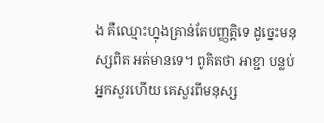ង គឺឈ្មោះហ្នុងគ្រាន់តែបញ្ញត្តិទេ ដូច្នេះមនុស្សពិត អត់មានទេ។ ពូគិតថា អាខ្ជា បន្លប់អ្នកសួរហើយ គេសួរពីមនុស្ស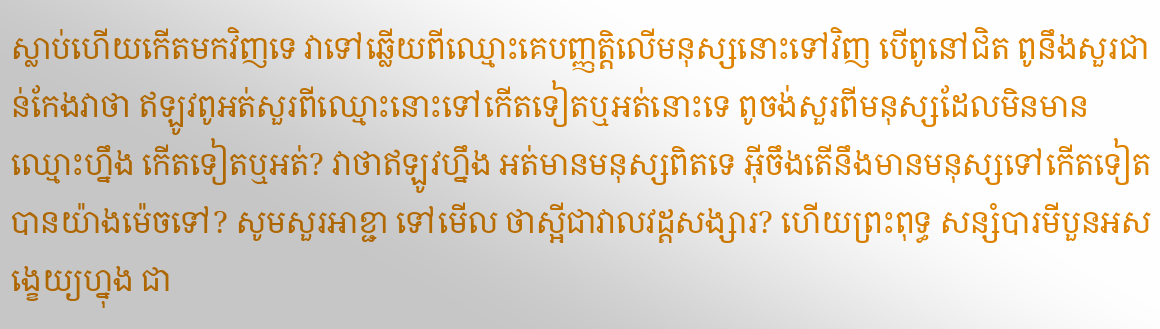ស្លាប់ហើយកើតមកវិញទេ វាទៅឆ្លើយពីឈ្មោះគេបញ្ញត្តិលើមនុស្សនោះទៅវិញ បើពូនៅជិត ពូនឹងសួរជាន់កែងវាថា ឥឡូវពូអត់សួរពីឈ្មោះនោះទៅកើតទៀតឬអត់នោះទេ ពូចង់សួរពីមនុស្សដែលមិនមានឈ្មោះហ្នឹង កើតទៀតឬអត់? វាថាឥឡូវហ្នឹង អត់មានមនុស្សពិតទេ អ៊ីចឹងតើនឹងមានមនុស្សទៅកើតទៀតបានយ៉ាងម៉េចទៅ? សូមសួរអាខ្ជា ទៅមើល ថាស្អីជាវាលវដ្តសង្សារ? ហើយព្រះពុទ្ធ សន្សំបារមីបួនអសង្ខេយ្យហ្នុង ជា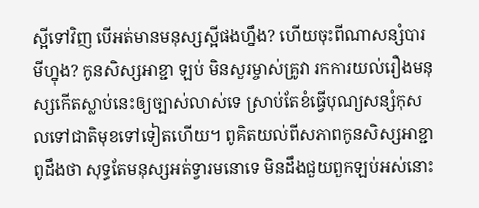ស្អីទៅវិញ បើអត់មានមនុស្សស្អីផងហ្នឹង? ហើយចុះពីណាសន្សំបារមីហ្នុង? កូនសិស្សអាខ្ជា ឡប់ មិនសួរម្ចាស់គ្រូវា រកការយល់រឿងមនុស្សកើតស្លាប់នេះឲ្យច្បាស់លាស់ទេ ស្រាប់តែខំធ្វើបុណ្យសន្សំកុសលទៅជាតិមុខទៅទៀតហើយ។ ពូគិតយល់ពីសភាពកូនសិស្សអាខ្ជា ពូដឹងថា សុទ្ធតែមនុស្សអត់ទ្វារមនោទេ មិនដឹងជួយពួកឡប់អស់នោះ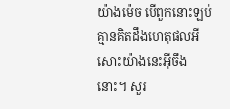យ៉ាងម៉េច បើពួកនោះឡប់ គ្មានគិតដឹងហេតុផលអីសោះយ៉ាងនេះអ៊ីចឹងនោះ។ សួរ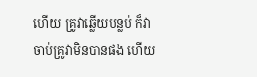ហើយ គ្រូវាឆ្លើយបន្លប់ ក៏វាចាប់គ្រូវាមិនបានផង ហើយ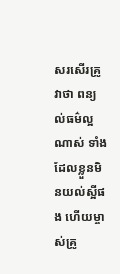សរសើរគ្រូវាថា ពន្យល់ធម៌ល្អណាស់ ទាំងដែលខ្លួនមិនយល់ស្អីផង ហើយម្ចាស់គ្រូ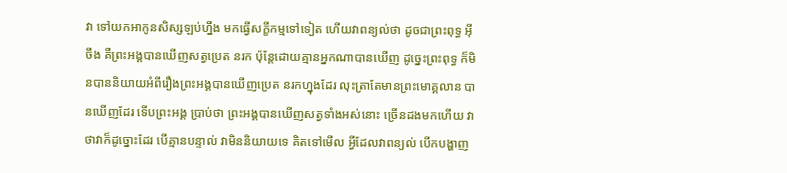វា ទៅយកអាកូនសិស្សឡប់ហ្នឹង មកធ្វើសក្ខីកម្មទៅទៀត ហើយវាពន្យល់ថា ដូចជាព្រះពុទ្ធ អ៊ីចឹង គឺព្រះអង្គបានឃើញសត្វប្រេត នរក ប៉ុន្តែដោយគ្មានអ្នកណាបានឃើញ ដូច្នេះព្រះពុទ្ធ ក៏មិនបាននិយាយអំពីរឿងព្រះអង្គបានឃើញប្រេត នរកហ្នុងដែរ លុះត្រាតែមានព្រះមោគ្គលាន បានឃើញដែរ ទើបព្រះអង្គ ប្រាប់ថា ព្រះអង្គបានឃើញសត្វទាំងអស់នោះ ច្រើនដងមកហើយ វាថាវាក៏ដូច្នោះដែរ បើគ្មានបន្ទាល់ វាមិននិយាយទេ គិតទៅមើល អ្វីដែលវាពន្យល់ បើកបង្ហាញ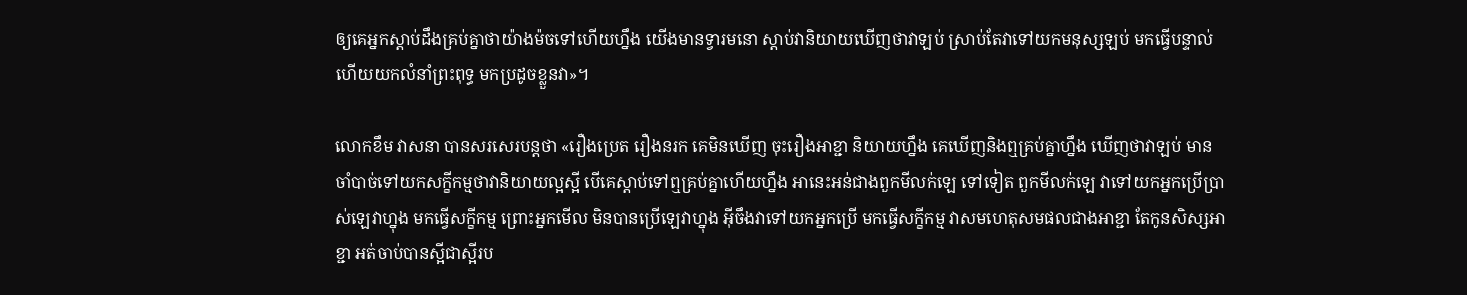ឲ្យគេអ្នកស្ដាប់ដឹងគ្រប់គ្នាថាយ៉ាងម៉ចទៅហើយហ្នឹង យើងមានទ្វារមនោ ស្ដាប់វានិយាយឃើញថាវាឡប់ ស្រាប់តែវាទៅយកមនុស្សឡប់ មកធ្វើបន្ទាល់ ហើយយកលំនាំព្រះពុទ្ធ មកប្រដូចខ្លួនវា»។

លោកខឹម វាសនា បានសរសេរបន្តថា «រឿងប្រេត រឿងនរក គេមិនឃើញ ចុះរឿងអាខ្ជា និយាយហ្នឹង គេឃើញនិងឮគ្រប់គ្នាហ្នឹង ឃើញថាវាឡប់ មានចាំបាច់ទៅយកសក្ខីកម្មថាវានិយាយល្អស្អី បើគេស្ដាប់ទៅឮគ្រប់គ្នាហើយហ្នឹង អានេះអន់ជាងពួកមីលក់ឡេ ទៅទៀត ពួកមីលក់ឡេ វាទៅយកអ្នកប្រើប្រាស់ឡេវាហ្នុង មកធ្វើសក្ខីកម្ម ព្រោះអ្នកមើល មិនបានប្រើឡេវាហ្នុង អ៊ីចឹងវាទៅយកអ្នកប្រើ មកធ្វើសក្ខីកម្ម វាសមហេតុសមផលជាងអាខ្ជា តែកូនសិស្សអាខ្ជា អត់ចាប់បានស្អីជាស្អីរប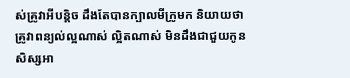ស់គ្រូវាអីបន្តិច ដឹងតែបានក្បាលមីក្រូមក និយាយថា គ្រូវាពន្យល់ល្អណាស់ ល្អិតណាស់ មិនដឹងជាជួយកូនសិស្សអា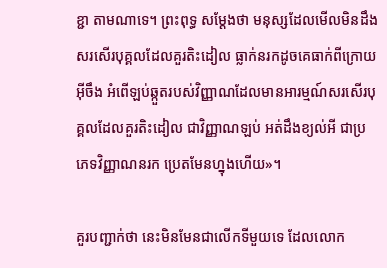ខ្ជា តាមណាទេ។ ព្រះពុទ្ធ សម្ដែងថា មនុស្សដែលមើលមិនដឹង សរសើរបុគ្គលដែលគួរតិះដៀល ធ្លាក់នរកដូចគេធាក់ពីក្រោយអ៊ីចឹង អំពើឡប់ឆ្កួតរបស់វិញ្ញាណដែលមានអារម្មណ៍សរសើរបុគ្គលដែលគួរតិះដៀល ជាវិញ្ញាណឡប់ អត់ដឹងខ្យល់អី ជាប្រភេទវិញ្ញាណនរក ប្រេតមែនហ្នុងហើយ»។

គួរបញ្ជាក់ថា នេះមិនមែនជាលើកទីមួយទេ ដែលលោក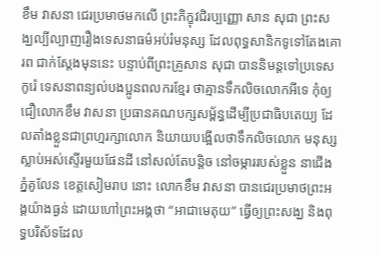ខឹម វាសនា ជេរប្រមាថមកលើ ព្រះភិក្ខុវជិរប្បញ្ញោ សាន សុជា ព្រះសង្ឃល្បីល្បាញរឿងទេសនាធម៌អប់រំមនុស្ស ដែលពុទ្ធសានិកទូទៅតែងគោរព ជាក់ស្តែងមុននេះ បន្ទាប់ពីព្រះគ្រូសាន សុជា បាននិមន្តទៅប្រទេសកូរ៉េ ទេសនាពន្យល់បងប្អូនពលករខ្មែរ ថាគ្មានទឹកលិចលោកអីទេ កុំឲ្យជឿលោកខឹម វាសនា ប្រធានគណបក្សសម្ព័ន្ធដើម្បីប្រជាធិបតេយ្យ ដែលតាំងខ្លួនជាព្រហ្មរក្សាលោក និយាយបង្អើលថាទឹកលិចលោក មនុស្សស្លាប់អស់ស្ទើរមួយផែនដី នៅសល់តែបន្តិច នៅចម្ការរបស់ខ្លួន នាជើងភ្នំគូលែន ខេត្តសៀមរាប នោះ លោកខឹម វាសនា បានជេរប្រមាថព្រះអង្គយ៉ាងធ្ងន់ ដោយហៅព្រះអង្គថា “អាជាមេតុយ” ធ្វើឲ្យព្រះសង្ឃ និងពុទ្ធបរិស័ទដែល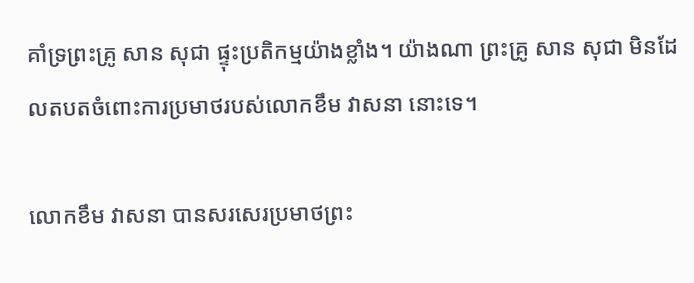គាំទ្រព្រះគ្រូ សាន សុជា ផ្ទុះប្រតិកម្មយ៉ាងខ្លាំង។ យ៉ាងណា ព្រះគ្រូ សាន សុជា មិនដែលតបតចំពោះការប្រមាថរបស់លោកខឹម វាសនា នោះទេ។

លោកខឹម វាសនា បានសរសេរប្រមាថព្រះ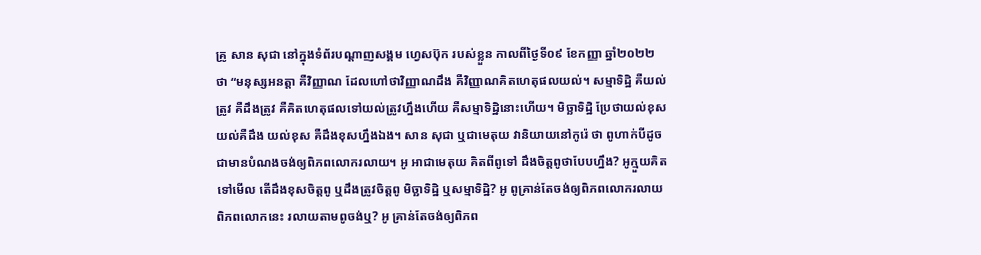គ្រូ សាន សុជា នៅក្នុងទំព័របណ្ដាញសង្គម ហ្វេសប៊ុក របស់ខ្លួន កាលពីថ្ងៃទី០៩ ខែកញ្ញា ឆ្នាំ២០២២ ថា “មនុស្សអនត្តា គឺវិញ្ញាណ ដែលហៅថាវិញ្ញាណដឹង គឺវិញ្ញាណគិតហេតុផលយល់។ សម្មាទិដ្ឋិ គឺយល់ត្រូវ គឺដឹងត្រូវ គឺគិតហេតុផលទៅយល់ត្រូវហ្នឹងហើយ គឺសម្មាទិដ្ឋិនោះហើយ។ មិច្ឆាទិដ្ឋិ ប្រែថាយល់ខុស យល់គឺដឹង យល់ខុស គឺដឹងខុសហ្នឹងឯង។ សាន សុជា ឬជាមេតុយ វានិយាយនៅកូរ៉េ ថា ពូហាក់បីដូចជាមានបំណងចង់ឲ្យពិភពលោករលាយ។ អូ អាជាមេតុយ គិតពីពូទៅ ដឹងចិត្តពូថាបែបហ្នឹង? អូក្មួយគិតទៅមើល តើដឹងខុសចិត្តពូ ឬដឹងត្រូវចិត្តពូ មិច្ឆាទិដ្ឋិ ឬសម្មាទិដ្ឋិ? អូ ពូគ្រាន់តែចង់ឲ្យពិភពលោករលាយ ពិភពលោកនេះ រលាយតាមពូចង់ឬ? អូ គ្រាន់តែចង់ឲ្យពិភព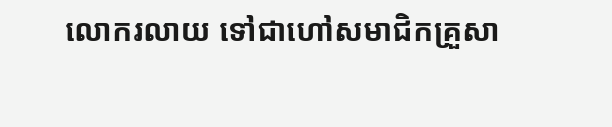លោករលាយ ទៅជាហៅសមាជិកគ្រួសា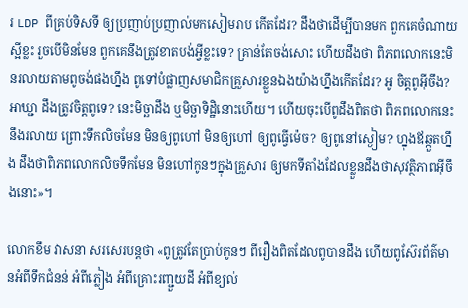រ LDP ពីគ្រប់ទិសទី ឲ្យប្រញាប់ប្រញាល់មកសៀមរាប កើតដែរ? ដឹងថាដើម្បីបានមក ពួកគេចំណាយស្អីខ្លះ រួចបើមិនមែន ពួកគេនឹងត្រូវខាតបង់អ្វីខ្លះទេ? គ្រាន់តែចង់សោះ ហើយដឹងថា ពិភពលោកនេះមិនរលាយតាមពូចង់ផងហ្នឹង ពូទៅបំផ្លាញសមាជិកគ្រួសារខ្លួនឯងយ៉ាងហ្នឹងកើតដែរ? អូ ចិត្តពូអ៊ីចឹង? អាឃ្ជា ដឹងត្រូវចិត្តពូទេ? នេះមិច្ឆាដឹង ឬមិច្ឆាទិដ្ឋិនោះហើយ។ ហើយចុះបើពូដឹងពិតថា ពិភពលោកនេះ នឹងរលាយ ព្រោះទឹកលិចមែន មិនឲ្យពូហៅ មិនឲ្យហៅ ឲ្យពូធ្វើម៉េច? ឲ្យពូនៅស្ងៀម? ហ្នុងឪឆ្កួតហ្នឹង ដឹងថាពិភពលោកលិចទឹកមែន មិនហៅកូនៗក្នុងគ្រួសារ ឲ្យមកទីតាំងដែលខ្លួនដឹងថាសុវត្ថិភាពអ៊ីចឹងនោះ»។

លោកខឹម វាសនា សរសេរបន្តថា «ពូត្រូវតែប្រាប់កូនៗ ពីរឿងពិតដែលពូបានដឹង ហើយពូស៊ែរព័ត៌មានអំពីទឹកជំនន់ អំពីភ្លៀង អំពីគ្រោះរញ្ជួយដី អំពីខ្យល់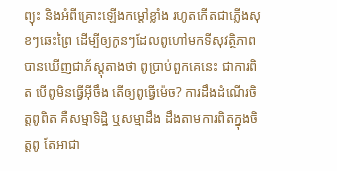ព្យុះ និងអំពីគ្រោះឡើងកម្តៅខ្លាំង រហូតកើតជាភ្លើងសុខៗឆេះព្រៃ ដើម្បីឲ្យកូនៗដែលពូហៅមកទីសុវត្ថិភាព បានឃើញជាភ័ស្ដុតាងថា ពូប្រាប់ពួកគេនេះ ជាការពិត បើពូមិនធ្វើអ៊ីចឹង តើឲ្យពូធ្វើម៉េច? ការដឹងដំណើរចិត្តពូពិត គឺសម្មាទិដ្ឋិ ឬសម្មាដឹង ដឹងតាមការពិតក្នុងចិត្តពូ តែអាជា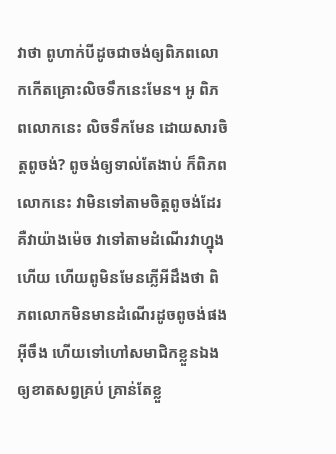វាថា ពូហាក់បីដូចជាចង់ឲ្យពិភពលោកកើតគ្រោះលិចទឹកនេះមែន។ អូ ពិភពលោកនេះ លិចទឹកមែន ដោយសារចិត្តពូចង់? ពូចង់ឲ្យទាល់តែងាប់ ក៏ពិភពលោកនេះ វាមិនទៅតាមចិត្តពូចង់ដែរ គឺវាយ៉ាងម៉េច វាទៅតាមដំណើរវាហ្នុងហើយ ហើយពូមិនមែនភ្លើអីដឹងថា ពិភពលោកមិនមានដំណើរដូចពូចង់ផងអ៊ីចឹង ហើយទៅហៅសមាជិកខ្លួនឯងឲ្យខាតសព្វគ្រប់ គ្រាន់តែខ្លួ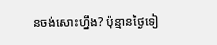នចង់សោះហ្នឹង? ប៉ុន្មានថ្ងៃទៀ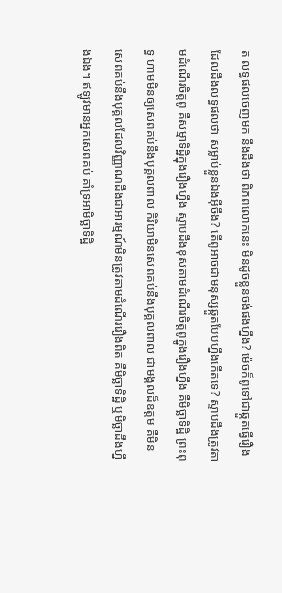ត លទ្ធផលចេញមក នឹងដឹងថា ពិភពលោកនេះ មិនដូចខ្លួនចង់ផងហ្នឹង? ម៉េចក៏ពូទៅជាឆ្កួតធ្វើរឿងដែលដឹងលទ្ធផលថា សម្លាប់ខ្លួនឯងអ៊ីចឹង? តើពូអាចជាមនុស្សឆ្កួតបែបហ្នឹងកើតទេ? ស្ទាបដឹងត្រូវតាមដំណើរចិត្តពូ គឺសម្មាទិដ្ឋិក្នុងរឿងហ្នឹង ស្ទាបដឹងខុសតាមដំណើរចិត្តពូក្នូងរឿងហ្នឹង គឺមិច្ឆាទិដ្ឋិ ព្រះពុទ្ធ ហាមមិនឲ្យសេពគប់នឹងបុគ្គលពាល កិរិយាមិនសេពគប់នឹងបុគ្គលពាល ជាមង្គលដ៏ឧត្តម គឺមិនសេពគប់នឹងបុគ្គលដែលវិញ្ញាណដឹងជាអារម្មណ៍មិនត្រូវតាមដំណើររឿងពិត គឺមិច្ឆាទិដ្ឋិ ឬមិច្ឆាដឹងហ្នឹងឯង។ ឥឡូវមានអ្នកសេពគប់ គាំទ្រអាមិច្ឆាទិដ្ឋិ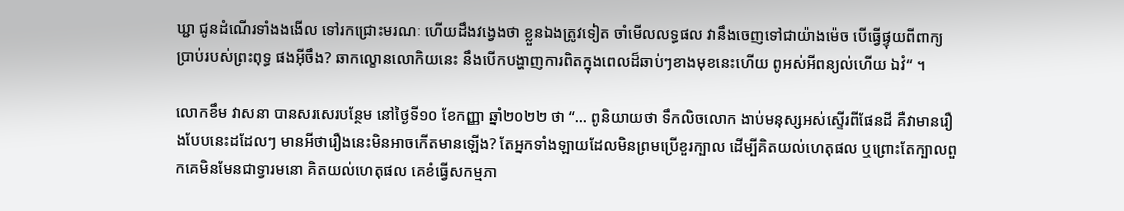ឃ្ជា ជូនដំណើរទាំងងងើល ទៅរកជ្រោះមរណៈ ហើយដឹងវង្វេងថា ខ្លួនឯងត្រូវទៀត ចាំមើលលទ្ធផល វានឹងចេញទៅជាយ៉ាងម៉េច បើធ្វើផ្ទុយពីពាក្យប្រាប់របស់ព្រះពុទ្ធ ផងអ៊ីចឹង? ឆាកល្ខោនលោកិយនេះ នឹងបើកបង្ហាញការពិតក្នុងពេលដ៏ឆាប់ៗខាងមុខនេះហើយ ពូអស់អីពន្យល់ហើយ ឯវំ“ ។

លោកខឹម វាសនា បានសរសេរបន្ថែម នៅថ្ងៃទី១០ ខែកញ្ញា ឆ្នាំ២០២២ ថា “… ពូនិយាយថា ទឹកលិចលោក ងាប់មនុស្សអស់ស្ទើរពីផែនដី គឺវាមានរឿងបែបនេះដដែលៗ មានអីថារឿងនេះមិនអាចកើតមានឡើង? តែអ្នកទាំងឡាយដែលមិនព្រមប្រើខួរក្បាល ដើម្បីគិតយល់ហេតុផល ឬព្រោះតែក្បាលពួកគេមិនមែនជាទ្វារមនោ គិតយល់ហេតុផល គេខំធ្វើសកម្មភា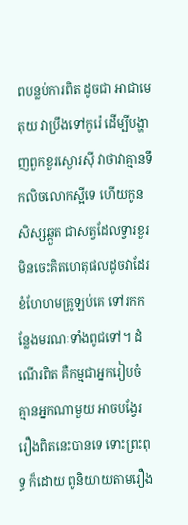ពបន្លប់ការពិត ដូចជា អាជាមេតុយ វាប្រឹងទៅកូរ៉េ ដើម្បីបង្ហាញពួកខួរស្ងោរស៊ី វាថាវាគ្មានទឹកលិចលោកស្អីទេ ហើយកូនសិស្សឆ្កួត ជាសត្វដែលទ្វារខួរមិនចេះគិតហេតុផលដូចវាដែរ ខំហែហមគ្រូឡប់គេ ទៅរកកន្លែងមរណៈទាំងពូជទៅ។ ដំណើរពិត គឺកម្មជាអ្នករៀបចំ គ្មានអ្នកណាមួយ អាចបង្វែររឿងពិតនេះបានទេ ទោះព្រះពុទ្ធ ក៏ដោយ ពូនិយាយតាមរឿង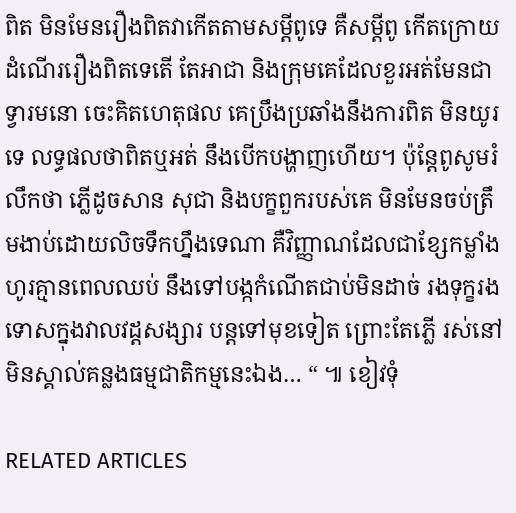ពិត មិនមែនរឿងពិតវាកើតតាមសម្ដីពូទេ គឺសម្ដីពូ កើតក្រោយដំណើររឿងពិតទេតើ តែអាជា និងក្រុមគេដែលខួរអត់មែនជាទ្វារមនោ ចេះគិតហេតុផល គេប្រឹងប្រឆាំងនឹងការពិត មិនយូរទេ លទ្ធផលថាពិតឬអត់ នឹងបើកបង្ហាញហើយ។ ប៉ុន្តែពូសូមរំលឹកថា ភ្លើដូចសាន សុជា និងបក្ខពួករបស់គេ មិនមែនចប់ត្រឹមងាប់ដោយលិចទឹកហ្នឹងទេណា គឺវិញ្ញាណដែលជាខ្សែកម្លាំងហូរគ្មានពេលឈប់ នឹងទៅបង្កកំណើតជាប់មិនដាច់ រងទុក្ខរងទោសក្នុងវាលវដ្ដសង្សារ បន្តទៅមុខទៀត ព្រោះតែភ្លើ រស់នៅមិនស្គាល់គន្លងធម្មជាតិកម្មនេះឯង… “ ៕ ខៀវទុំ

RELATED ARTICLES